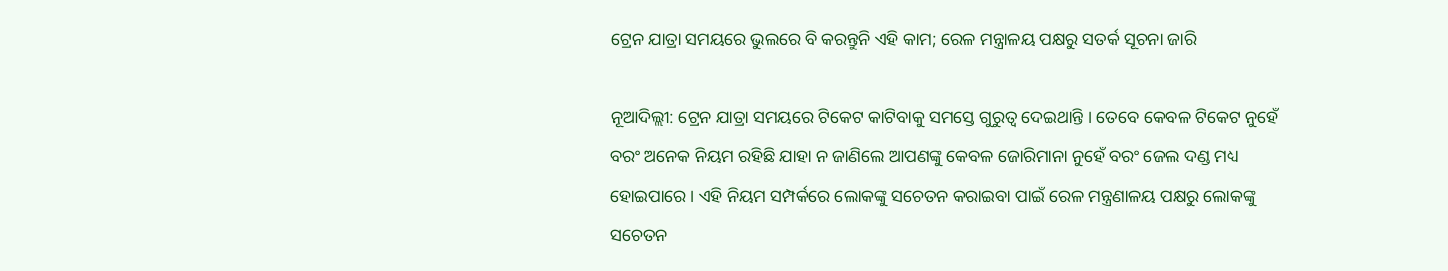ଟ୍ରେନ ଯାତ୍ରା ସମୟରେ ଭୁଲରେ ବି କରନ୍ତୁନି ଏହି କାମ; ରେଳ ମନ୍ତ୍ରାଳୟ ପକ୍ଷରୁ ସତର୍କ ସୂଚନା ଜାରି

ନୂଆଦିଲ୍ଲୀ: ଟ୍ରେନ ଯାତ୍ରା ସମୟରେ ଟିକେଟ କାଟିବାକୁ ସମସ୍ତେ ଗୁରୁତ୍ୱ ଦେଇଥାନ୍ତି । ତେବେ କେବଳ ଟିକେଟ ନୁହେଁ ବରଂ ଅନେକ ନିୟମ ରହିଛି ଯାହା ନ ଜାଣିଲେ ଆପଣଙ୍କୁ କେବଳ ଜୋରିମାନା ନୁହେଁ ବରଂ ଜେଲ ଦଣ୍ଡ ମଧ୍ୟ ହୋଇପାରେ । ଏହି ନିୟମ ସମ୍ପର୍କରେ ଲୋକଙ୍କୁ ସଚେତନ କରାଇବା ପାଇଁ ରେଳ ମନ୍ତ୍ରଣାଳୟ ପକ୍ଷରୁ ଲୋକଙ୍କୁ ସଚେତନ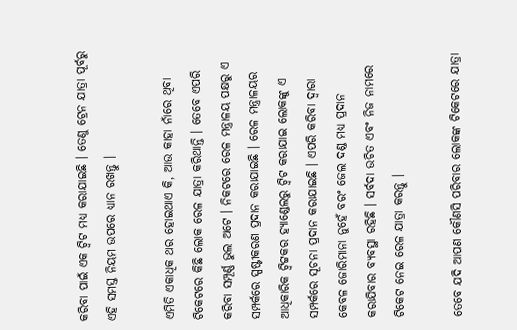କରିବା ପାଇଁ ଏକ ଟ୍ୱିଟ ମଧ୍ୟ କରାଯାଇଛି । ତେଣୁ ଟ୍ରେନ ଯାତ୍ରା ପୂର୍ବରୁ ଏହି ସମସ୍ତ ନିୟମ ଉପରେ ଧ୍ୟାନ ରଖନ୍ତୁ ।

ଏମିତି ଏକାଧିକ ଥର ହୋଇଥାଏ କି, ଆଉ କାହା ନାଁରେ ଥିବା ଟିକେଟରେ କିଛି ଲୋକ ରେଳ ଯାତ୍ରା କରିଥାନ୍ତି । ତେବେ ଏପରି କରିବା ସମ୍ପୂର୍ଣ୍ଣ ଭୁଲ ଅଟେ । ନିକଟରେ ରେଳ ମନ୍ତ୍ରାଳୟ ପକ୍ଷରୁ ଏ ସମ୍ପର୍କରେ ସ୍ପଷ୍ଟୀକରଣ ପ୍ରଦାନ କରାଯାଇଛି । ରେଳ ମନ୍ତ୍ରାଳୟର ଆଧିକାରିକ ଟ୍ୱିଟ୍ଟକର ହ୍ୟାଣ୍ଡେଲରୁ ଟ୍ୱିଟ କରାଯାଇ ଲୋକଙ୍କୁ ଏ ସମ୍ପର୍କରେ ସୂଚନା ପ୍ରଦାନ କରାଯାଇଛି । ଏପରି କରିବା ଦ୍ୱାରା କେବଳ ଜୋରିମାନା ନୁହେଁ ବରଂ ଜେଲ ଦଣ୍ଡ ମଧ୍ୟ ପ୍ରଦାନ କରାଯିବାର ବ୍ୟବସ୍ଥା ରହିଛି । ସର୍ବଦା ଉଚିତ ଏବଂ ନିଜ ନାମରେ ଟିକେଟ ନେଇ ରେଳ ଯାତ୍ରା କରନ୍ତୁ ।

ତେବେ ଯଦି ଆପଣ କୌଣସି ପରିବାର ଲୋକଙ୍କ ଟିକେଟରେ ଯାତ୍ରା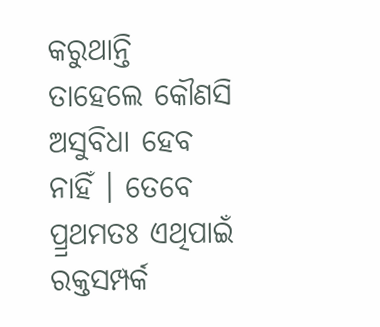କରୁଥାନ୍ତି ତାହେଲେ କୌଣସି ଅସୁବିଧା ହେବ ନାହିଁ । ତେବେ ପ୍ର୍ରଥମତଃ ଏଥିପାଇଁ ରକ୍ତସମ୍ପର୍କ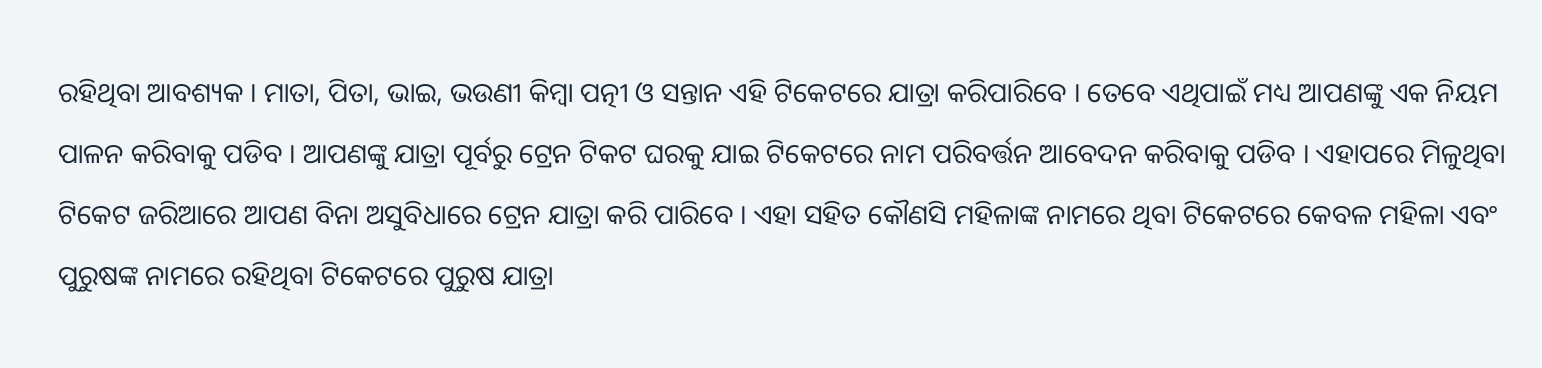ରହିଥିବା ଆବଶ୍ୟକ । ମାତା, ପିତା, ଭାଇ, ଭଉଣୀ କିମ୍ବା ପତ୍ନୀ ଓ ସନ୍ତାନ ଏହି ଟିକେଟରେ ଯାତ୍ରା କରିପାରିବେ । ତେବେ ଏଥିପାଇଁ ମଧ୍ୟ ଆପଣଙ୍କୁ ଏକ ନିୟମ ପାଳନ କରିବାକୁ ପଡିବ । ଆପଣଙ୍କୁ ଯାତ୍ରା ପୂର୍ବରୁ ଟ୍ରେନ ଟିକଟ ଘରକୁ ଯାଇ ଟିକେଟରେ ନାମ ପରିବର୍ତ୍ତନ ଆବେଦନ କରିବାକୁ ପଡିବ । ଏହାପରେ ମିଳୁଥିବା ଟିକେଟ ଜରିଆରେ ଆପଣ ବିନା ଅସୁବିଧାରେ ଟ୍ରେନ ଯାତ୍ରା କରି ପାରିବେ । ଏହା ସହିତ କୌଣସି ମହିଳାଙ୍କ ନାମରେ ଥିବା ଟିକେଟରେ କେବଳ ମହିଳା ଏବଂ ପୁରୁଷଙ୍କ ନାମରେ ରହିଥିବା ଟିକେଟରେ ପୁରୁଷ ଯାତ୍ରା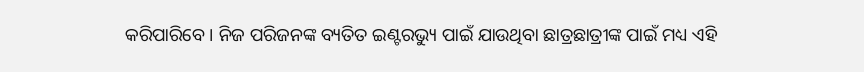କରିପାରିବେ । ନିଜ ପରିଜନଙ୍କ ବ୍ୟତିତ ଇଣ୍ଟରଭ୍ୟୁ ପାଇଁ ଯାଉଥିବା ଛାତ୍ରଛାତ୍ରୀଙ୍କ ପାଇଁ ମଧ୍ୟ ଏହି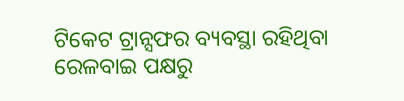ଟିକେଟ ଟ୍ରାନ୍ସଫର ବ୍ୟବସ୍ଥା ରହିଥିବା ରେଳବାଇ ପକ୍ଷରୁ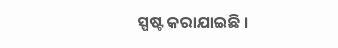ସ୍ପଷ୍ଟ କରାଯାଇଛି ।